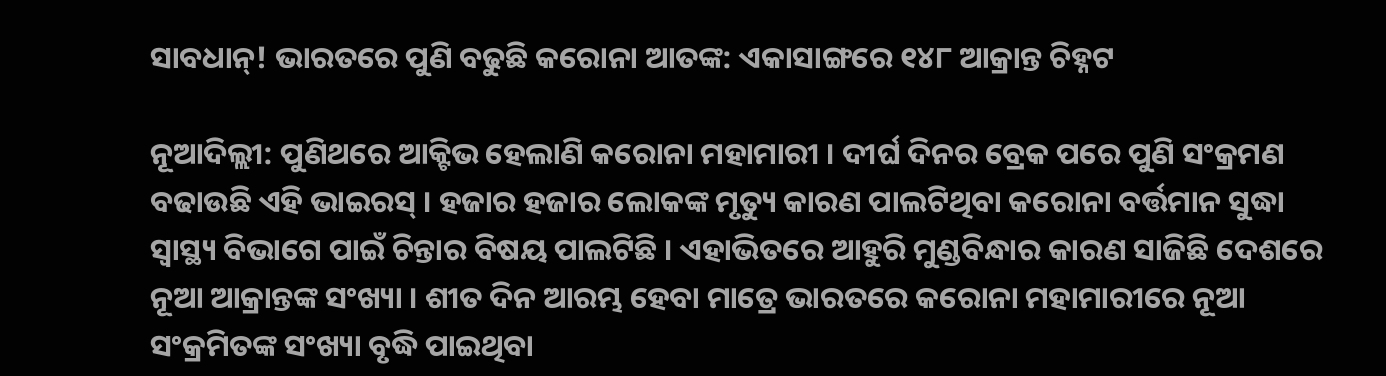ସାବଧାନ୍! ଭାରତରେ ପୁଣି ବଢୁଛି କରୋନା ଆତଙ୍କ: ଏକାସାଙ୍ଗରେ ୧୪୮ ଆକ୍ରାନ୍ତ ଚିହ୍ନଟ

ନୂଆଦିଲ୍ଲୀ: ପୁଣିଥରେ ଆକ୍ଟିଭ ହେଲାଣି କରୋନା ମହାମାରୀ । ଦୀର୍ଘ ଦିନର ବ୍ରେକ ପରେ ପୁଣି ସଂକ୍ରମଣ ବଢାଉଛି ଏହି ଭାଇରସ୍ । ହଜାର ହଜାର ଲୋକଙ୍କ ମୃତ୍ୟୁ କାରଣ ପାଲଟିଥିବା କରୋନା ବର୍ତ୍ତମାନ ସୁଦ୍ଧା ସ୍ୱାସ୍ଥ୍ୟ ବିଭାଗେ ପାଇଁ ଚିନ୍ତାର ବିଷୟ ପାଲଟିଛି । ଏହାଭିତରେ ଆହୁରି ମୁଣ୍ଡବିନ୍ଧାର କାରଣ ସାଜିଛି ଦେଶରେ ନୂଆ ଆକ୍ରାନ୍ତଙ୍କ ସଂଖ୍ୟା । ଶୀତ ଦିନ ଆରମ୍ଭ ହେବା ମାତ୍ରେ ଭାରତରେ କରୋନା ମହାମାରୀରେ ନୂଆ ସଂକ୍ରମିତଙ୍କ ସଂଖ୍ୟା ବୃଦ୍ଧି ପାଇଥିବା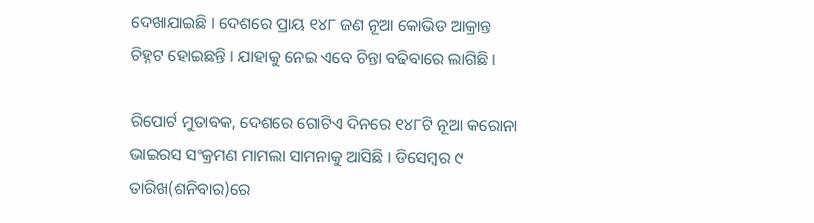ଦେଖାଯାଇଛି । ଦେଶରେ ପ୍ରାୟ ୧୪୮ ଜଣ ନୂଆ କୋଭିଡ ଆକ୍ରାନ୍ତ ଚିହ୍ନଟ ହୋଇଛନ୍ତି । ଯାହାକୁ ନେଇ ଏବେ ଚିନ୍ତା ବଢିବାରେ ଲାଗିଛି ।

ରିପୋର୍ଟ ମୁତାବକ, ଦେଶରେ ଗୋଟିଏ ଦିନରେ ୧୪୮ଟି ନୂଆ କରୋନା ଭାଇରସ ସଂକ୍ରମଣ ମାମଲା ସାମନାକୁ ଆସିଛି । ଡିସେମ୍ବର ୯ ତାରିଖ(ଶନିବାର)ରେ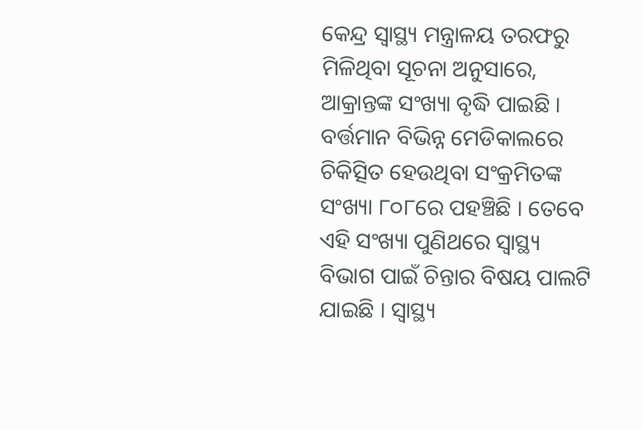କେନ୍ଦ୍ର ସ୍ୱାସ୍ଥ୍ୟ ମନ୍ତ୍ରାଳୟ ତରଫରୁ ମିଳିଥିବା ସୂଚନା ଅନୁସାରେ, ଆକ୍ରାନ୍ତଙ୍କ ସଂଖ୍ୟା ବୃଦ୍ଧି ପାଇଛି । ବର୍ତ୍ତମାନ ବିଭିନ୍ନ ମେଡିକାଲରେ ଚିକିତ୍ସିତ ହେଉଥିବା ସଂକ୍ରମିତଙ୍କ ସଂଖ୍ୟା ୮୦୮ରେ ପହଞ୍ଚିଛି । ତେବେ ଏହି ସଂଖ୍ୟା ପୁଣିଥରେ ସ୍ୱାସ୍ଥ୍ୟ ବିଭାଗ ପାଇଁ ଚିନ୍ତାର ବିଷୟ ପାଲଟି ଯାଇଛି । ସ୍ୱାସ୍ଥ୍ୟ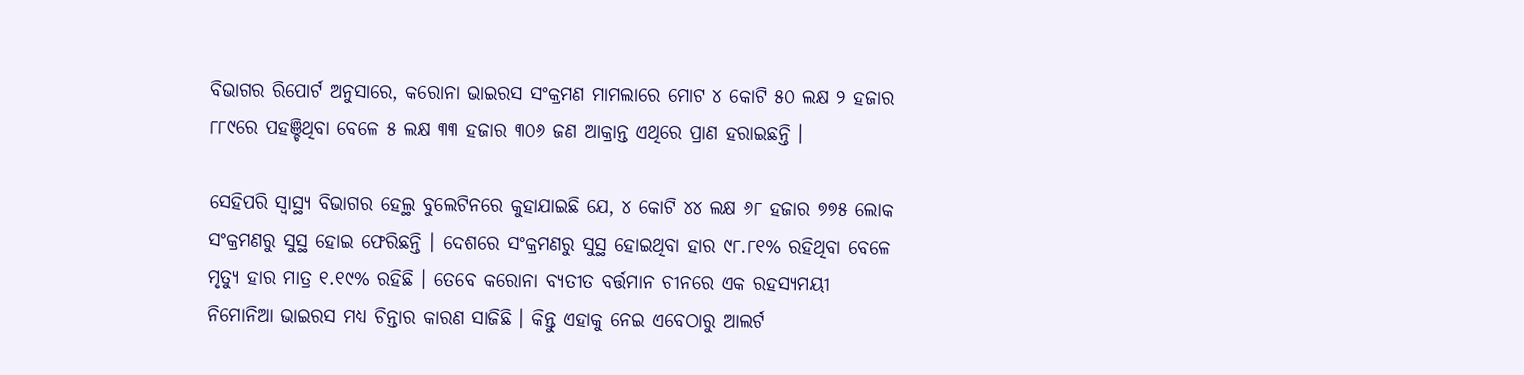ବିଭାଗର ରିପୋର୍ଟ ଅନୁସାରେ, କରୋନା ଭାଇରସ ସଂକ୍ରମଣ ମାମଲାରେ ମୋଟ ୪ କୋଟି ୫୦ ଲକ୍ଷ ୨ ହଜାର ୮୮୯ରେ ପହଞ୍ଚିଥିବା ବେଳେ ୫ ଲକ୍ଷ ୩୩ ହଜାର ୩୦୬ ଜଣ ଆକ୍ରାନ୍ତ ଏଥିରେ ପ୍ରାଣ ହରାଇଛନ୍ତି ।

ସେହିପରି ସ୍ୱାସ୍ଥ୍ୟ ବିଭାଗର ହେଲ୍ଥ ବୁଲେଟିନରେ କୁହାଯାଇଛି ଯେ, ୪ କୋଟି ୪୪ ଲକ୍ଷ ୬୮ ହଜାର ୭୭୫ ଲୋକ ସଂକ୍ରମଣରୁ ସୁସ୍ଥ ହୋଇ ଫେରିଛନ୍ତି । ଦେଶରେ ସଂକ୍ରମଣରୁ ସୁସ୍ଥ ହୋଇଥିବା ହାର ୯୮.୮୧% ରହିଥିବା ବେଳେ ମୃତ୍ୟୁ ହାର ମାତ୍ର ୧.୧୯% ରହିଛି । ତେବେ କରୋନା ବ୍ୟତୀତ ବର୍ତ୍ତମାନ ଚୀନରେ ଏକ ରହସ୍ୟମୟୀ ନିମୋନିଆ ଭାଇରସ ମଧ୍ୟ ଚିନ୍ତାର କାରଣ ସାଜିଛି । କିନ୍ତୁ ଏହାକୁ ନେଇ ଏବେଠାରୁ ଆଲର୍ଟ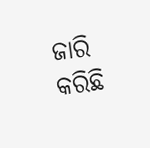ଜାରି କରିଛି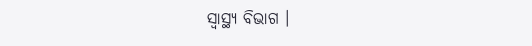ସ୍ୱାସ୍ଥ୍ୟ ବିଭାଗ ।